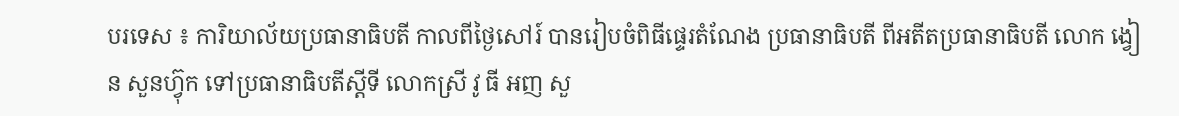បរទេស ៖ ការិយាល័យប្រធានាធិបតី កាលពីថ្ងៃសៅរ៍ បានរៀបចំពិធីផ្ទេរតំណែង ប្រធានាធិបតី ពីអតីតប្រធានាធិបតី លោក ង្វៀន សួនហ្វ៊ុក ទៅប្រធានាធិបតីស្តីទី លោកស្រី វូ ធី អញ សួ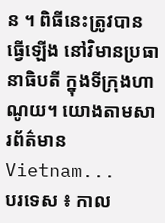ន ។ ពិធីនេះត្រូវបានធ្វើឡើង នៅវិមានប្រធានាធិបតី ក្នុងទីក្រុងហាណូយ។ យោងតាមសារព័ត៌មាន Vietnam...
បរទេស ៖ កាល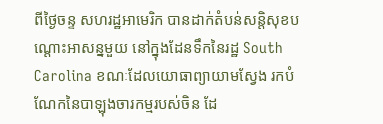ពីថ្ងៃចន្ទ សហរដ្ឋអាមេរិក បានដាក់តំបន់សន្តិសុខបណ្តោះអាសន្នមួយ នៅក្នុងដែនទឹកនៃរដ្ឋ South Carolina ខណៈដែលយោធាព្យាយាមស្វែង រកបំណែកនៃបាឡុងចារកម្មរបស់ចិន ដែ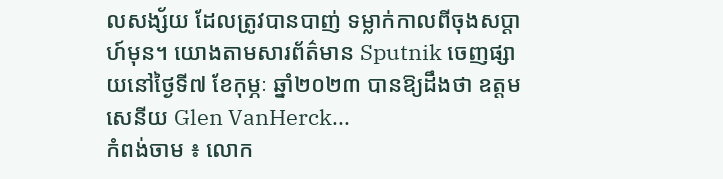លសង្ស័យ ដែលត្រូវបានបាញ់ ទម្លាក់កាលពីចុងសប្តាហ៍មុន។ យោងតាមសារព័ត៌មាន Sputnik ចេញផ្សាយនៅថ្ងៃទី៧ ខែកុម្ភៈ ឆ្នាំ២០២៣ បានឱ្យដឹងថា ឧត្តមសេនីយ Glen VanHerck...
កំពង់ចាម ៖ លោក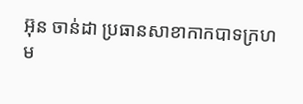អ៊ុន ចាន់ដា ប្រធានសាខាកាកបាទក្រហម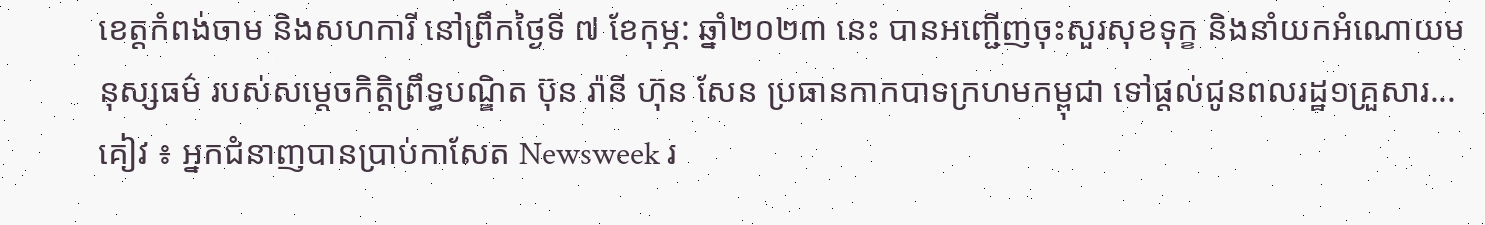ខេត្តកំពង់ចាម និងសហការី នៅព្រឹកថ្ងៃទី ៧ ខែកុម្ភ: ឆ្នាំ២០២៣ នេះ បានអញ្ជើញចុះសួរសុខទុក្ខ និងនាំយកអំណោយមនុស្សធម៌ របស់សម្ដេចកិត្តិព្រឹទ្ធបណ្ឌិត ប៊ុន រ៉ានី ហ៊ុន សែន ប្រធានកាកបាទក្រហមកម្ពុជា ទៅផ្តល់ជូនពលរដ្ឋ១គ្រួសារ...
គៀវ ៖ អ្នកជំនាញបានប្រាប់កាសែត Newsweek រ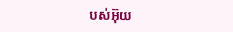បស់អ៊ុយ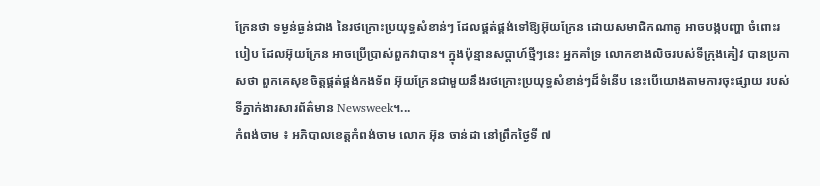ក្រែនថា ទម្ងន់ធ្ងន់ជាង នៃរថក្រោះប្រយុទ្ធសំខាន់ៗ ដែលផ្គត់ផ្គង់ទៅឱ្យអ៊ុយក្រែន ដោយសមាជិកណាតូ អាចបង្កបញ្ហា ចំពោះរបៀប ដែលអ៊ុយក្រែន អាចប្រើប្រាស់ពួកវាបាន។ ក្នុងប៉ុន្មានសប្តាហ៍ថ្មីៗនេះ អ្នកគាំទ្រ លោកខាងលិចរបស់ទីក្រុងគៀវ បានប្រកាសថា ពួកគេសុខចិត្តផ្គត់ផ្គង់កងទ័ព អ៊ុយក្រែនជាមួយនឹងរថក្រោះប្រយុទ្ធសំខាន់ៗដ៏ទំនើប នេះបើយោងតាមការចុះផ្សាយ របស់ទីភ្នាក់ងារសារព័ត៌មាន Newsweek។...
កំពង់ចាម ៖ អភិបាលខេត្តកំពង់ចាម លោក អ៊ុន ចាន់ដា នៅព្រឹកថ្ងៃទី ៧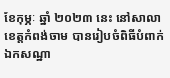ខែកុម្ភៈ ឆ្នាំ ២០២៣ នេះ នៅសាលាខេត្តកំពង់ចាម បានរៀបចំពិធីបំពាក់ឯកសណ្ឋា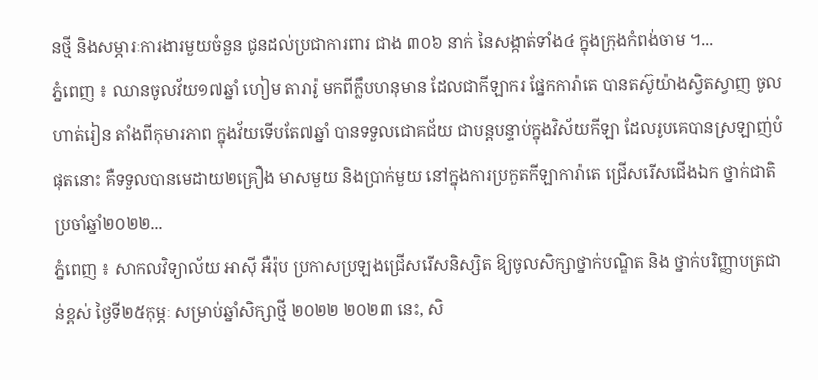នថ្មី និងសម្ភារៈការងារមួយចំនួន ជូនដល់ប្រជាការពារ ជាង ៣០៦ នាក់ នៃសង្កាត់ទាំង៤ ក្នុងក្រុងកំពង់ចាម ។...
ភ្នំពេញ ៖ ឈានចូលវ័យ១៧ឆ្នាំ ហៀម តារារ៉ូ មកពីក្លឹបហនុមាន ដែលជាកីឡាករ ផ្នែកការ៉ាតេ បានតស៊ូយ៉ាងស្វិតស្វាញ ចូលហាត់រៀន តាំងពីកុមារភាព ក្នុងវ័យទើបតែ៧ឆ្នាំ បានទទួលជោគជ័យ ជាបន្តបន្ទាប់ក្នុងវិស័យកីឡា ដែលរូបគេបានស្រឡាញ់បំផុតនោះ គឺទទួលបានមេដាយ២គ្រឿង មាសមួយ និងប្រាក់មួយ នៅក្នុងការប្រកួតកីឡាការ៉ាតេ ជ្រើសរើសជើងឯក ថ្នាក់ជាតិ ប្រចាំឆ្នាំ២០២២...
ភ្នំពេញ ៖ សាកលវិទ្យាល័យ អាស៊ី អឺរ៉ុប ប្រកាសប្រឡងជ្រើសរើសនិស្សិត ឱ្យចូលសិក្សាថ្នាក់បណ្ឌិត និង ថ្នាក់បរិញ្ញាបត្រជាន់ខ្ពស់ ថ្ងៃទី២៥កុម្ភៈ សម្រាប់ឆ្នាំសិក្សាថ្មី ២០២២ ២០២៣ នេះ, សិ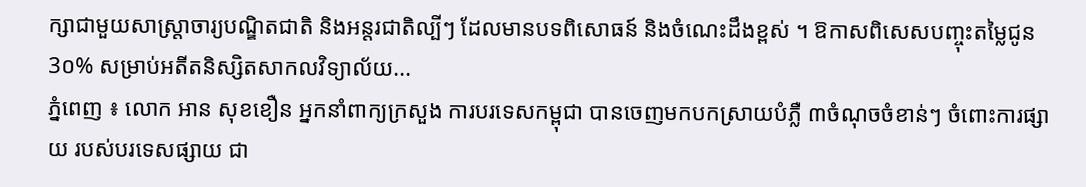ក្សាជាមួយសាស្រ្តាចារ្យបណ្ឌិតជាតិ និងអន្តរជាតិល្បីៗ ដែលមានបទពិសោធន៍ និងចំណេះដឹងខ្ពស់ ។ ឱកាសពិសេសបញ្ចុះតម្លៃជូន 3០% សម្រាប់អតីតនិស្សិតសាកលវិទ្យាល័យ...
ភ្នំពេញ ៖ លោក អាន សុខខឿន អ្នកនាំពាក្យក្រសួង ការបរទេសកម្ពុជា បានចេញមកបកស្រាយបំភ្លឺ ៣ចំណុចចំខាន់ៗ ចំពោះការផ្សាយ របស់បរទេសផ្សាយ ជា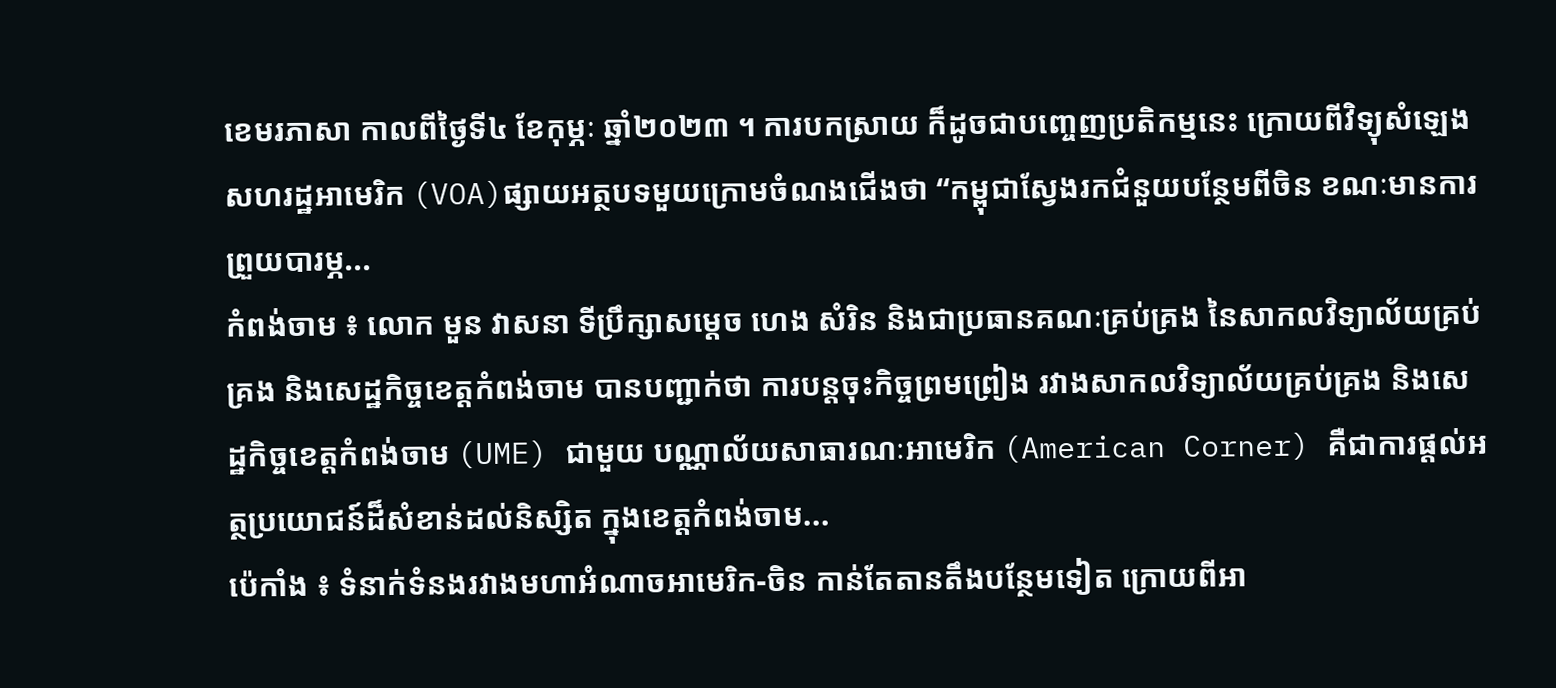ខេមរភាសា កាលពីថ្ងៃទី៤ ខែកុម្ភៈ ឆ្នាំ២០២៣ ។ ការបកស្រាយ ក៏ដូចជាបញ្ចេញប្រតិកម្មនេះ ក្រោយពីវិទ្យុសំឡេងសហរដ្ឋអាមេរិក (VOA)ផ្សាយអត្ថបទមួយក្រោមចំណងជើងថា “កម្ពុជាស្វែងរកជំនួយបន្ថែមពីចិន ខណៈមានការព្រួយបារម្ភ...
កំពង់ចាម ៖ លោក មួន វាសនា ទីប្រឹក្សាសម្ដេច ហេង សំរិន និងជាប្រធានគណៈគ្រប់គ្រង នៃសាកលវិទ្យាល័យគ្រប់គ្រង និងសេដ្ឋកិច្ចខេត្តកំពង់ចាម បានបញ្ជាក់ថា ការបន្តចុះកិច្ចព្រមព្រៀង រវាងសាកលវិទ្យាល័យគ្រប់គ្រង និងសេដ្ឋកិច្ចខេត្តកំពង់ចាម (UME) ជាមួយ បណ្ណាល័យសាធារណៈអាមេរិក (American Corner) គឺជាការផ្ដល់អត្ថប្រយោជន៍ដ៏សំខាន់ដល់និស្សិត ក្នុងខេត្តកំពង់ចាម...
ប៉េកាំង ៖ ទំនាក់ទំនងរវាងមហាអំណាចអាមេរិក-ចិន កាន់តែតានតឹងបន្ថែមទៀត ក្រោយពីអា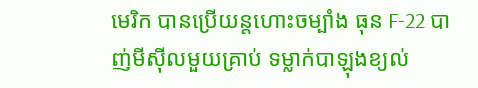មេរិក បានប្រើយន្ដហោះចម្បាំង ធុន F-22 បាញ់មីស៊ីលមួយគ្រាប់ ទម្លាក់បាឡុងខ្យល់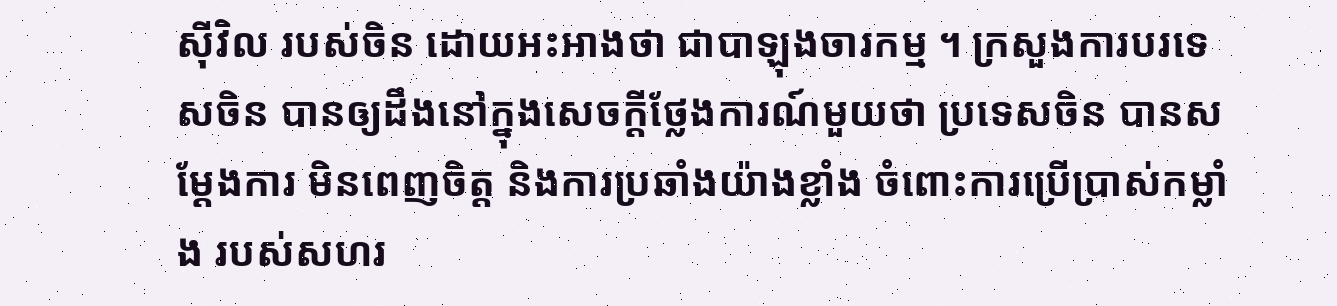ស៊ីវិល របស់ចិន ដោយអះអាងថា ជាបាឡុងចារកម្ម ។ ក្រសួងការបរទេសចិន បានឲ្យដឹងនៅក្នុងសេចក្តីថ្លែងការណ៍មួយថា ប្រទេសចិន បានសម្តែងការ មិនពេញចិត្ត និងការប្រឆាំងយ៉ាងខ្លាំង ចំពោះការប្រើប្រាស់កម្លាំង របស់សហរ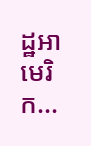ដ្ឋអាមេរិក...